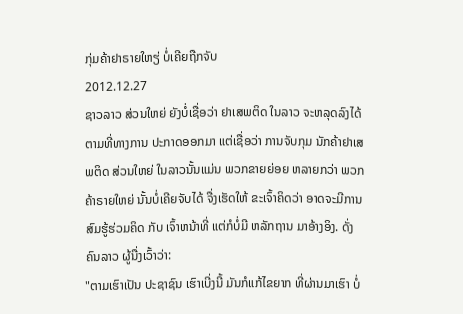ກຸ່ມຄ້າຢາຣາຍໃຫຽ່ ບໍ່ເຄີຍຖືກຈັບ
2012.12.27
ຊາວລາວ ສ່ວນໃຫຍ່ ຍັງບໍ່ເຊື່ອວ່າ ຢາເສພຕິດ ໃນລາວ ຈະຫລຸດລົງໄດ້ ຕາມທີ່ທາງການ ປະກາດອອກມາ ແຕ່ເຊື່ອວ່າ ການຈັບກຸມ ນັກຄ້າຢາເສພຕິດ ສ່ວນໃຫຍ່ ໃນລາວນັ້ນແມ່ນ ພວກຂາຍຍ່ອຍ ຫລາຍກວ່າ ພວກຄ້າຣາຍໃຫຍ່ ນັ້ນບໍ່ເຄີຍຈັບໄດ້ ຈື່ງເຮັດໃຫ້ ຂະເຈົ້າຄິດວ່າ ອາດຈະມີການ ສົມຮູ້ຮ່ວມຄິດ ກັບ ເຈົ້າຫນ້າທີ່ ແຕ່ກໍບໍ່ມີ ຫລັກຖານ ມາອ້າງອິງ. ດັ່ງຄົນລາວ ຜູ້ນື່ງເວົ້າວ່າ:
"ຕາມເຮົາເປັນ ປະຊາຊົນ ເຮົາເບີ່ງນີ້ ມັນກໍແກ້ໄຂຍາກ ທີ່ຜ່ານມາເຮົາ ບໍ່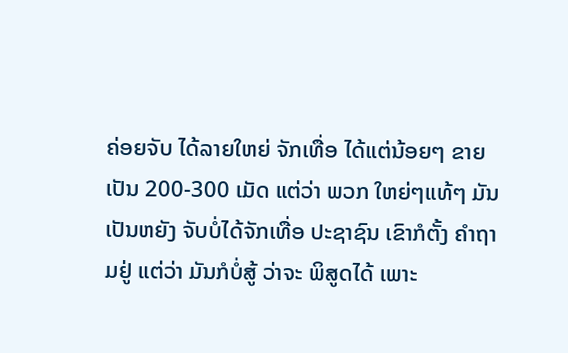ຄ່ອຍຈັບ ໄດ້ລາຍໃຫຍ່ ຈັກເທື່ອ ໄດ້ແຕ່ນ້ອຍໆ ຂາຍເປັນ 200-300 ເມັດ ແຕ່ວ່າ ພວກ ໃຫຍ່ໆແທ້ໆ ມັນເປັນຫຍັງ ຈັບບໍ່ໄດ້ຈັກເທື່ອ ປະຊາຊົນ ເຂົາກໍຕັ້ງ ຄຳຖາມຢູ່ ແຕ່ວ່າ ມັນກໍບໍ່ສູ້ ວ່າຈະ ພິສູດໄດ້ ເພາະ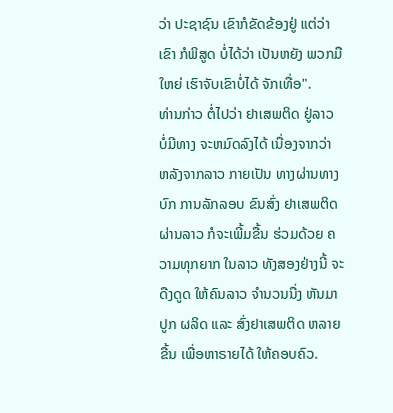ວ່າ ປະຊາຊົນ ເຂົາກໍຂັດຂ້ອງຢູ່ ແຕ່ວ່າເຂົາ ກໍພິສູດ ບໍ່ໄດ້ວ່າ ເປັນຫຍັງ ພວກມືໃຫຍ່ ເຮົາຈັບເຂົາບໍ່ໄດ້ ຈັກເທື່ອ".
ທ່ານກ່າວ ຕໍ່ໄປວ່າ ຢາເສພຕິດ ຢູ່ລາວ ບໍ່ມີທາງ ຈະຫມົດລົງໄດ້ ເນື່ອງຈາກວ່າ ຫລັງຈາກລາວ ກາຍເປັນ ທາງຜ່ານທາງບົກ ການລັກລອບ ຂົນສົ່ງ ຢາເສພຕິດ ຜ່ານລາວ ກໍຈະເພີ້ມຂື້ນ ຮ່ວມດ້ວຍ ຄວາມທຸກຍາກ ໃນລາວ ທັງສອງຢ່າງນີ້ ຈະດືງດູດ ໃຫ້ຄົນລາວ ຈຳນວນນື່ງ ຫັນມາປູກ ຜລິດ ແລະ ສົ່ງຢາເສພຕິດ ຫລາຍຂື້ນ ເພື່ອຫາຣາຍໄດ້ ໃຫ້ຄອບຄົວ.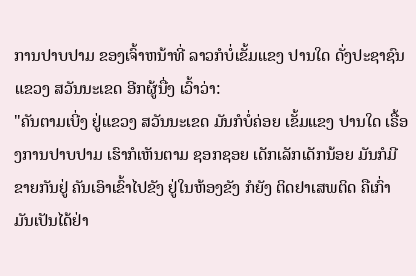ການປາບປາມ ຂອງເຈົ້າຫນ້າທີ່ ລາວກໍບໍ່ເຂັ້ມແຂງ ປານໃດ ດັ່ງປະຊາຊົນ ແຂວງ ສວັນນະເຂດ ອີກຜູ້ນື່ງ ເວົ້າວ່າ:
"ຄັນຕາມເບີ່ງ ຢູ່ແຂວງ ສວັນນະເຂດ ມັນກໍບໍ່ຄ່ອຍ ເຂັ້ມແຂງ ປານໃດ ເຣື້ອງການປາບປາມ ເຮົາກໍເຫັນຕາມ ຊອກຊອຍ ເດັກເລັກເດັກນ້ອຍ ມັນກໍມີ ຂາຍກັນຢູ່ ຄັນເອົາເຂົ້າໄປຂັງ ຢູ່ໃນຫ້ອງຂັງ ກໍຍັງ ຕິດຢາເສພຕິດ ຄືເກົ່າ ມັນເປັນໄດ້ຢ່າ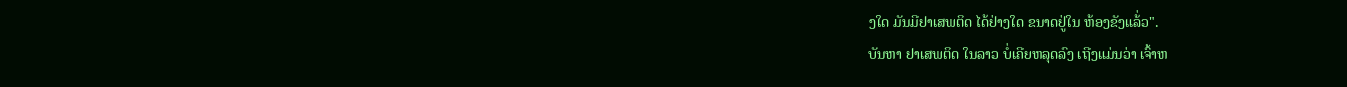ງໃດ ມັນມີຢາເສພຕິດ ໄດ້ຢ່າງໃດ ຂນາດຢູ່ໃນ ຫ້ອງຂັງແລ້່ວ".
ບັນຫາ ຢາເສພຕິດ ໃນລາວ ບໍ່ເຄີຍຫລຸດລົງ ເຖີງແມ່ນວ່າ ເຈົ້າຫ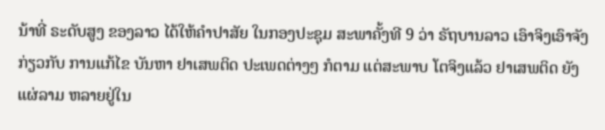ນ້າທີ່ ຣະດັບສູງ ຂອງລາວ ໄດ້ໃຫ້ຄຳປາສັຍ ໃນກອງປະຊຸມ ສະພາຄັ້ງທີ 9 ວ່າ ຣັຖບານລາວ ເອົາຈິງເອົາຈັງ ກ່ຽວກັບ ການແກ້ໄຂ ບັນຫາ ຢາເສພຕິດ ປະເພດຕ່າງໆ ກໍຕາມ ແຕ່ສະພາບ ໂຕຈິງແລ້ວ ຢາເສພຕິດ ຍັງແຜ່ລາມ ຫລາຍຢູ່ໃນ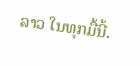ລາວ ໃນທຸກມື້ນີ້.